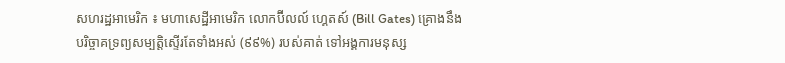សហរដ្ឋអាមេរិក ៖ មហាសេដ្ឋីអាមេរិក លោកប៊ីលល៍ ហ្គេតស៍ (Bill Gates) គ្រោងនឹងបរិច្ចាគទ្រព្យសម្បត្តិស្ទើរតែទាំងអស់ (៩៩%) របស់គាត់ ទៅអង្គការមនុស្ស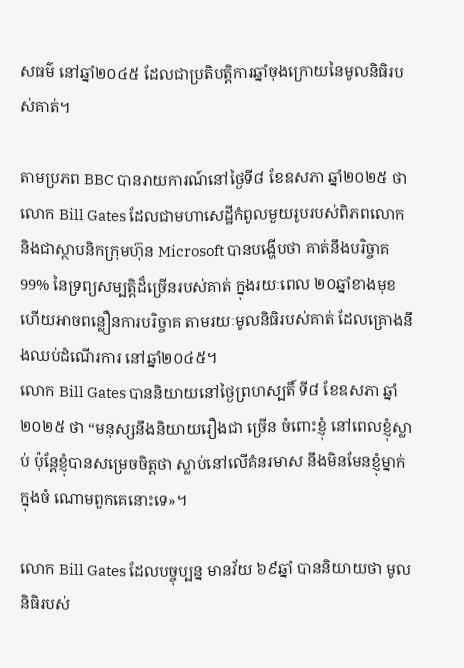សធម៌ នៅឆ្នាំ២០៤៥ ដែលជាប្រតិបត្តិការឆ្នាំចុងក្រោយនៃមូលនិធិរបស់គាត់។

តាមប្រភព BBC បានរាយការណ៍នៅថ្ងៃទី៨ ខែឧសភា ឆ្នាំ២០២៥ ថា លោក Bill Gates ដែលជាមហាសេដ្ឋីកំពូលមួយរូបរបស់ពិភពលោក និងជាស្ថាបនិកក្រុមហ៊ុន Microsoft បានបង្ហើបថា គាត់នឹងបរិច្ចាគ 99% នៃទ្រព្យសម្បត្តិដ៏ច្រើនរបស់គាត់ ក្នុងរយៈពេល ២០ឆ្នាំខាងមុខ ហើយអាចពន្លឿនការបរិច្ចាគ តាមរយៈមូលនិធិរបស់គាត់ ដែលគ្រោងនឹងឈប់ដំណើរការ នៅឆ្នាំ២០៤៥។
លោក Bill Gates បាននិយាយនៅថ្ងៃព្រហស្បតិ៍ ទី៨ ខែឧសភា ឆ្នាំ២០២៥ ថា “មនុស្សនឹងនិយាយរឿងជា ច្រើន ចំពោះខ្ញុំ នៅពេលខ្ញុំស្លាប់ ប៉ុន្តែខ្ញុំបានសម្រេចចិត្តថា ស្លាប់នៅលើគំនរមាស នឹងមិនមែនខ្ញុំម្នាក់ ក្នុងចំ ណោមពួកគេនោះទេ»។

លោក Bill Gates ដែលបច្ចុប្បន្ន មានវ័យ ៦៩ឆ្នាំ បាននិយាយថា មូលនិធិរបស់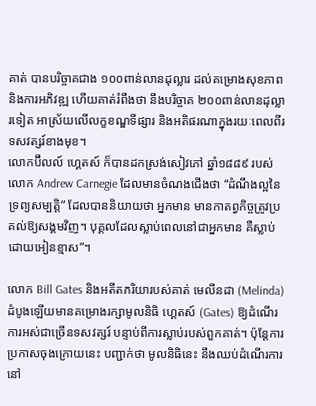គាត់ បានបរិច្ចាគជាង ១០០ពាន់លានដុល្លារ ដល់គម្រោងសុខភាពនិងការអភិវឌ្ឍ ហើយគាត់រំពឹងថា នឹងបរិច្ចាគ ២០០ពាន់លានដុល្លារទៀត អាស្រ័យលើលក្ខខណ្ឌទីផ្សារ និងអតិផរណាក្នុងរយៈពេលពីរទសវត្សរ៍ខាងមុខ។
លោកប៊ីលល៍ ហ្គេតស៍ ក៏បានដកស្រង់សៀវភៅ ឆ្នាំ១៨៨៩ របស់លោក Andrew Carnegie ដែលមានចំណងជើងថា “ដំណឹងល្អនៃទ្រព្យសម្បត្តិ” ដែលបាននិយាយថា អ្នកមាន មានកាតព្វកិច្ចត្រូវប្រគល់ឱ្យសង្គមវិញ។ បុគ្គលដែលស្លាប់ពេលនៅជាអ្នកមាន គឺស្លាប់ដោយអៀនខ្មាស”។

លោក Bill Gates និងអតីតភរិយារបស់គាត់ មេលីនដា (Melinda) ដំបូងឡើយមានគម្រោងរក្សាមូលនិធិ ហ្គេតស៍ (Gates) ឱ្យដំណើរការអស់ជាច្រើនទសវត្សរ៍ បន្ទាប់ពីការស្លាប់របស់ពួកគាត់។ ប៉ុន្តែការប្រកាសចុងក្រោយនេះ បញ្ជាក់ថា មូលនិធិនេះ នឹងឈប់ដំណើរការនៅ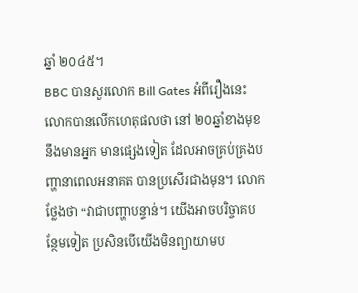ឆ្នាំ ២០៤៥។
BBC បានសួរលោក Bill Gates អំពីរឿងនេះ លោកបានលើកហេតុផលថា នៅ ២០ឆ្នាំខាងមុខនឹងមានអ្នក មានផ្សេងទៀត ដែលអាចគ្រប់គ្រងបញ្ហានាពេលអនាគត បានប្រសើរជាងមុន។ លោកថ្លែងថា “វាជាបញ្ហាបន្ទាន់។ យើងអាចបរិច្ចាគបន្ថែមទៀត ប្រសិនបើយើងមិនព្យាយាមប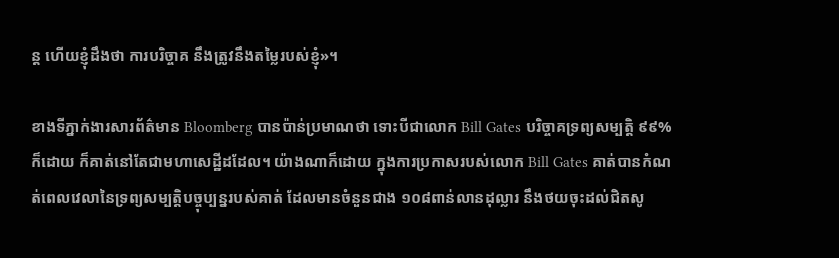ន្ត ហើយខ្ញុំដឹងថា ការបរិច្ចាគ នឹងត្រូវនឹងតម្លៃរបស់ខ្ញុំ»។

ខាងទីភ្នាក់ងារសារព័ត៌មាន Bloomberg បានប៉ាន់ប្រមាណថា ទោះបីជាលោក Bill Gates បរិច្ចាគទ្រព្យសម្បត្តិ ៩៩% ក៏ដោយ ក៏គាត់នៅតែជាមហាសេដ្ឋីដដែល។ យ៉ាងណាក៏ដោយ ក្នុងការប្រកាសរបស់លោក Bill Gates គាត់បានកំណត់ពេលវេលានៃទ្រព្យសម្បត្តិបច្ចុប្បន្នរបស់គាត់ ដែលមានចំនួនជាង ១០៨ពាន់លានដុល្លារ នឹងថយចុះដល់ជិតសូ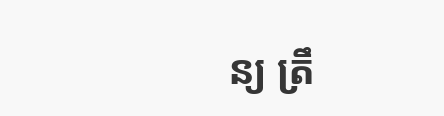ន្យ ត្រឹ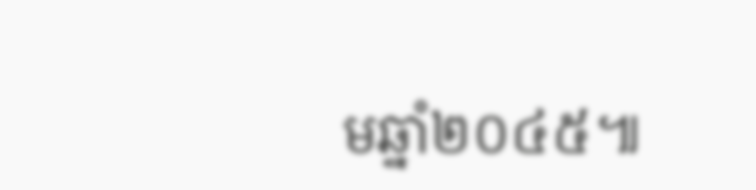មឆ្នាំ២០៤៥៕